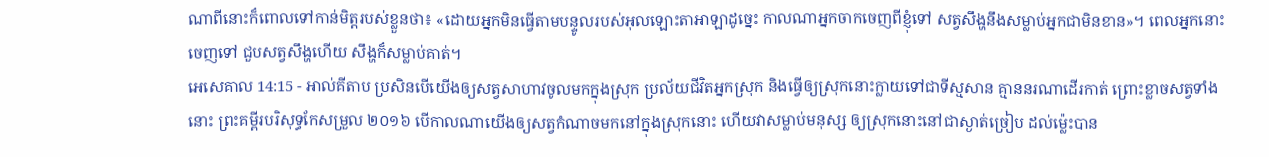ណាពីនោះក៏ពោលទៅកាន់មិត្តរបស់ខ្លួនថា៖ «ដោយអ្នកមិនធ្វើតាមបន្ទូលរបស់អុលឡោះតាអាឡាដូច្នេះ កាលណាអ្នកចាកចេញពីខ្ញុំទៅ សត្វសឹង្ហនឹងសម្លាប់អ្នកជាមិនខាន»។ ពេលអ្នកនោះចេញទៅ ជួបសត្វសឹង្ហហើយ សឹង្ហក៏សម្លាប់គាត់។
អេសេគាល 14:15 - អាល់គីតាប ប្រសិនបើយើងឲ្យសត្វសាហាវចូលមកក្នុងស្រុក ប្រល័យជីវិតអ្នកស្រុក និងធ្វើឲ្យស្រុកនោះក្លាយទៅជាទីស្មសាន គ្មាននរណាដើរកាត់ ព្រោះខ្លាចសត្វទាំងនោះ ព្រះគម្ពីរបរិសុទ្ធកែសម្រួល ២០១៦ បើកាលណាយើងឲ្យសត្វកំណាចមកនៅក្នុងស្រុកនោះ ហើយវាសម្លាប់មនុស្ស ឲ្យស្រុកនោះនៅជាស្ងាត់ច្រៀប ដល់ម៉្លេះបាន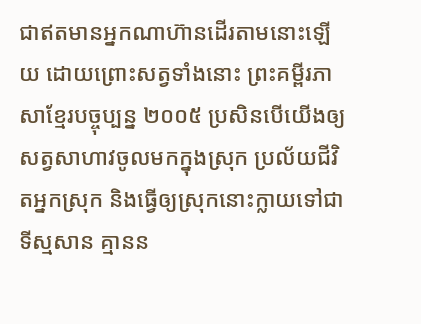ជាឥតមានអ្នកណាហ៊ានដើរតាមនោះឡើយ ដោយព្រោះសត្វទាំងនោះ ព្រះគម្ពីរភាសាខ្មែរបច្ចុប្បន្ន ២០០៥ ប្រសិនបើយើងឲ្យសត្វសាហាវចូលមកក្នុងស្រុក ប្រល័យជីវិតអ្នកស្រុក និងធ្វើឲ្យស្រុកនោះក្លាយទៅជាទីស្មសាន គ្មានន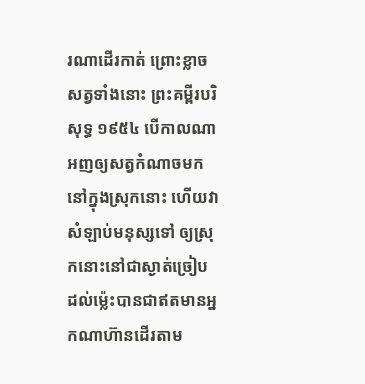រណាដើរកាត់ ព្រោះខ្លាចសត្វទាំងនោះ ព្រះគម្ពីរបរិសុទ្ធ ១៩៥៤ បើកាលណាអញឲ្យសត្វកំណាចមកនៅក្នុងស្រុកនោះ ហើយវាសំឡាប់មនុស្សទៅ ឲ្យស្រុកនោះនៅជាស្ងាត់ច្រៀប ដល់ម៉្លេះបានជាឥតមានអ្នកណាហ៊ានដើរតាម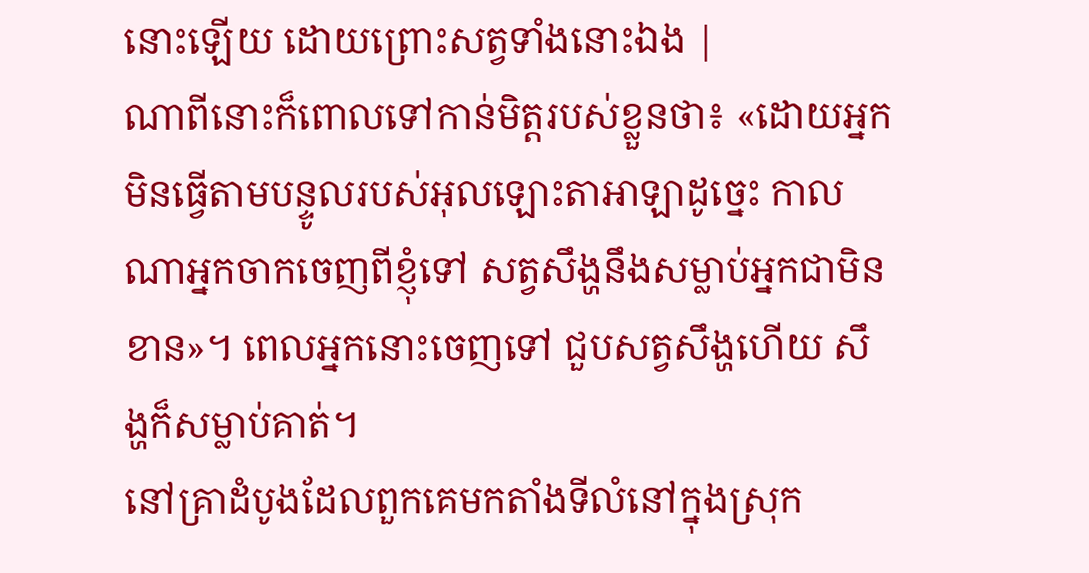នោះឡើយ ដោយព្រោះសត្វទាំងនោះឯង |
ណាពីនោះក៏ពោលទៅកាន់មិត្តរបស់ខ្លួនថា៖ «ដោយអ្នកមិនធ្វើតាមបន្ទូលរបស់អុលឡោះតាអាឡាដូច្នេះ កាលណាអ្នកចាកចេញពីខ្ញុំទៅ សត្វសឹង្ហនឹងសម្លាប់អ្នកជាមិនខាន»។ ពេលអ្នកនោះចេញទៅ ជួបសត្វសឹង្ហហើយ សឹង្ហក៏សម្លាប់គាត់។
នៅគ្រាដំបូងដែលពួកគេមកតាំងទីលំនៅក្នុងស្រុក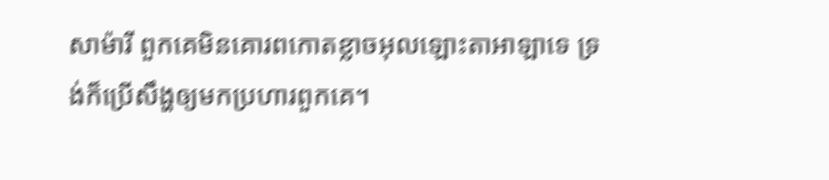សាម៉ារី ពួកគេមិនគោរពកោតខ្លាចអុលឡោះតាអាឡាទេ ទ្រង់ក៏ប្រើសឹង្ហឲ្យមកប្រហារពួកគេ។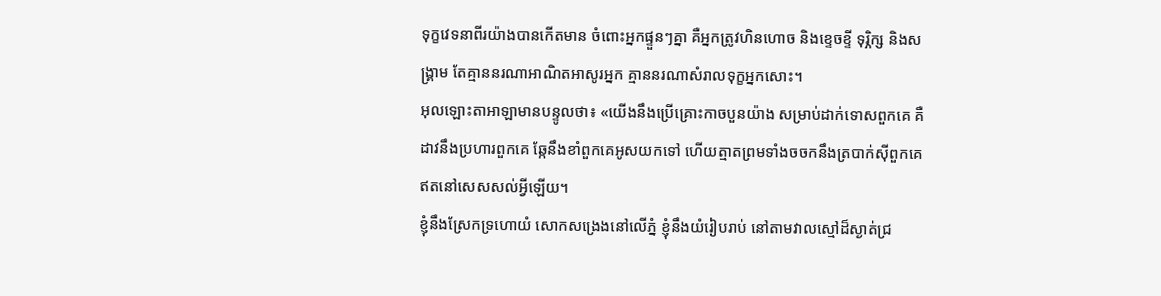ទុក្ខវេទនាពីរយ៉ាងបានកើតមាន ចំពោះអ្នកផ្ទួនៗគ្នា គឺអ្នកត្រូវហិនហោច និងខ្ទេចខ្ទី ទុរ្ភិក្ស និងសង្គ្រាម តែគ្មាននរណាអាណិតអាសូរអ្នក គ្មាននរណាសំរាលទុក្ខអ្នកសោះ។
អុលឡោះតាអាឡាមានបន្ទូលថា៖ «យើងនឹងប្រើគ្រោះកាចបួនយ៉ាង សម្រាប់ដាក់ទោសពួកគេ គឺដាវនឹងប្រហារពួកគេ ឆ្កែនឹងខាំពួកគេអូសយកទៅ ហើយត្មាតព្រមទាំងចចកនឹងត្របាក់ស៊ីពួកគេ ឥតនៅសេសសល់អ្វីឡើយ។
ខ្ញុំនឹងស្រែកទ្រហោយំ សោកសង្រេងនៅលើភ្នំ ខ្ញុំនឹងយំរៀបរាប់ នៅតាមវាលស្មៅដ៏ស្ងាត់ជ្រ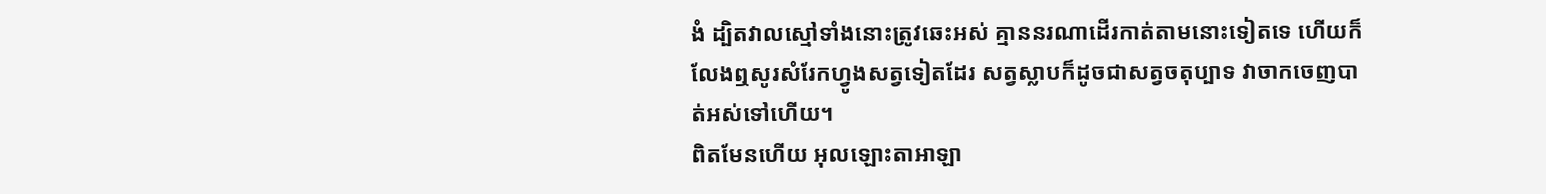ងំ ដ្បិតវាលស្មៅទាំងនោះត្រូវឆេះអស់ គ្មាននរណាដើរកាត់តាមនោះទៀតទេ ហើយក៏លែងឮសូរសំរែកហ្វូងសត្វទៀតដែរ សត្វស្លាបក៏ដូចជាសត្វចតុប្បាទ វាចាកចេញបាត់អស់ទៅហើយ។
ពិតមែនហើយ អុលឡោះតាអាឡា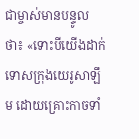ជាម្ចាស់មានបន្ទូលថា៖ «ទោះបីយើងដាក់ទោសក្រុងយេរូសាឡឹម ដោយគ្រោះកាចទាំ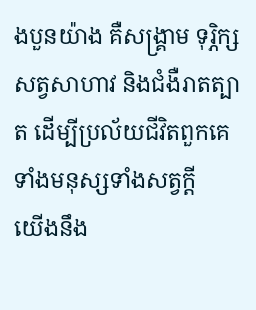ងបួនយ៉ាង គឺសង្គ្រាម ទុរ្ភិក្ស សត្វសាហាវ និងជំងឺរាតត្បាត ដើម្បីប្រល័យជីវិតពួកគេទាំងមនុស្សទាំងសត្វក្ដី
យើងនឹង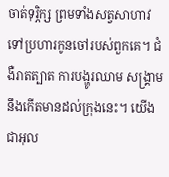ចាត់ទុរ្ភិក្ស ព្រមទាំងសត្វសាហាវ ទៅប្រហារកូនចៅរបស់ពួកគេ។ ជំងឺរាតត្បាត ការបង្ហូរឈាម សង្គ្រាមនឹងកើតមានដល់ក្រុងនេះ។ យើងជាអុល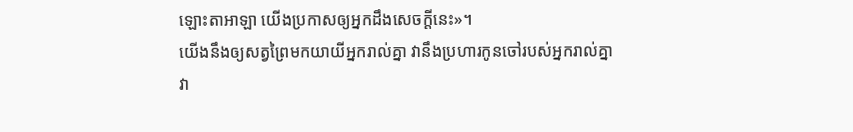ឡោះតាអាឡា យើងប្រកាសឲ្យអ្នកដឹងសេចក្ដីនេះ»។
យើងនឹងឲ្យសត្វព្រៃមកយាយីអ្នករាល់គ្នា វានឹងប្រហារកូនចៅរបស់អ្នករាល់គ្នា វា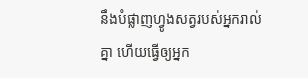នឹងបំផ្លាញហ្វូងសត្វរបស់អ្នករាល់គ្នា ហើយធ្វើឲ្យអ្នក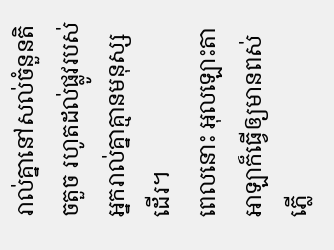រាល់គ្នានៅសល់ចំនួនតិចតួច រហូតដល់ផ្លូវរបស់អ្នករាល់គ្នាគ្មានមនុស្សដើរ។
ពេលនោះ អុលឡោះតាអាឡាក៏ធ្វើឲ្យមានពស់ភ្លើ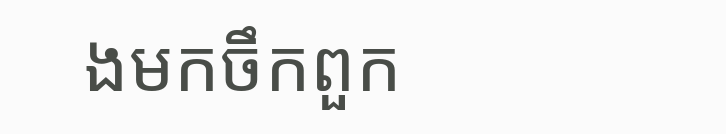ងមកចឹកពួក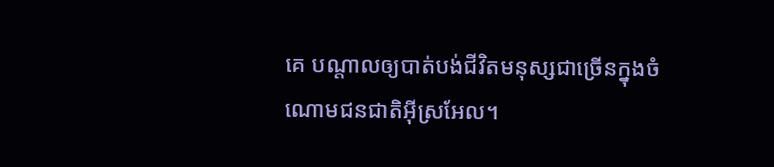គេ បណ្តាលឲ្យបាត់បង់ជីវិតមនុស្សជាច្រើនក្នុងចំណោមជនជាតិអ៊ីស្រអែល។